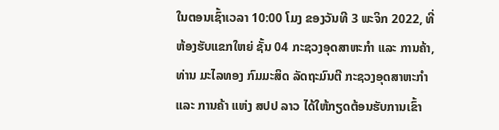ໃນຕອນເຊົ້າເວລາ 10:00 ໂມງ ຂອງວັນທີ 3 ພະຈິກ 2022, ທີ່ຫ້ອງຮັບແຂກໃຫຍ່ ຊັ້ນ 04 ກະຊວງອຸດສາຫະກໍາ ແລະ ການຄ້າ, ທ່ານ ມະໄລທອງ ກົມມະສິດ ລັດຖະມົນຕີ ກະຊວງອຸດສາຫະກໍາ ແລະ ການຄ້າ ແຫ່ງ ສປປ ລາວ ໄດ້ໃຫ້ກຽດຕ້ອນຮັບການເຂົ້າ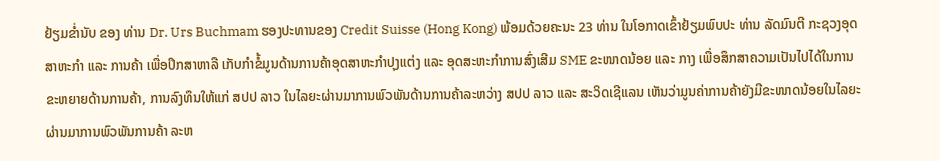ຢ້ຽມຂໍ່ານັບ ຂອງ ທ່ານ Dr. Urs Buchmam ຮອງປະທານຂອງ Credit Suisse (Hong Kong) ພ້ອມດ້ວຍຄະນະ 23 ທ່ານ ໃນໂອກາດເຂົ້າຢ້ຽມພົບປະ ທ່ານ ລັດມົນຕີ ກະຊວງອຸດສາຫະກໍາ ແລະ ການຄ້າ ເພື່ອປຶກສາຫາລື ເກັບກໍາຂໍ້ມູນດ້ານການຄ້າອຸດສາຫະກໍາປຸງແຕ່ງ ແລະ ອຸດສະຫະກໍາການສົ່ງເສີມ SME ຂະໜາດນ້ອຍ ແລະ ກາງ ເພື່ອສຶກສາຄວາມເປັນໄປໄດ້ໃນການຂະຫຍາຍດ້ານການຄ້າ, ການລົງທຶນໃຫ້ແກ່ ສປປ ລາວ ໃນໄລຍະຜ່ານມາການພົວພັນດ້ານການຄ້າລະຫວ່າງ ສປປ ລາວ ແລະ ສະວິດເຊີແລນ ເຫັນວ່າມູນຄ່າການຄ້າຍັງມີຂະໜາດນ້ອຍໃນໄລຍະຜ່ານມາການພົວພັນການຄ້າ ລະຫ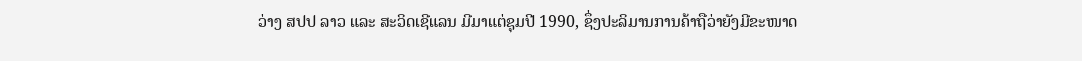ວ່າງ ສປປ ລາວ ແລະ ສະວິດເຊີແລນ ມີມາແຕ່ຊຸມປີ 1990, ຊຶ່ງປະລິມານການຄ້າຖືວ່າຍັງມີຂະໜາດ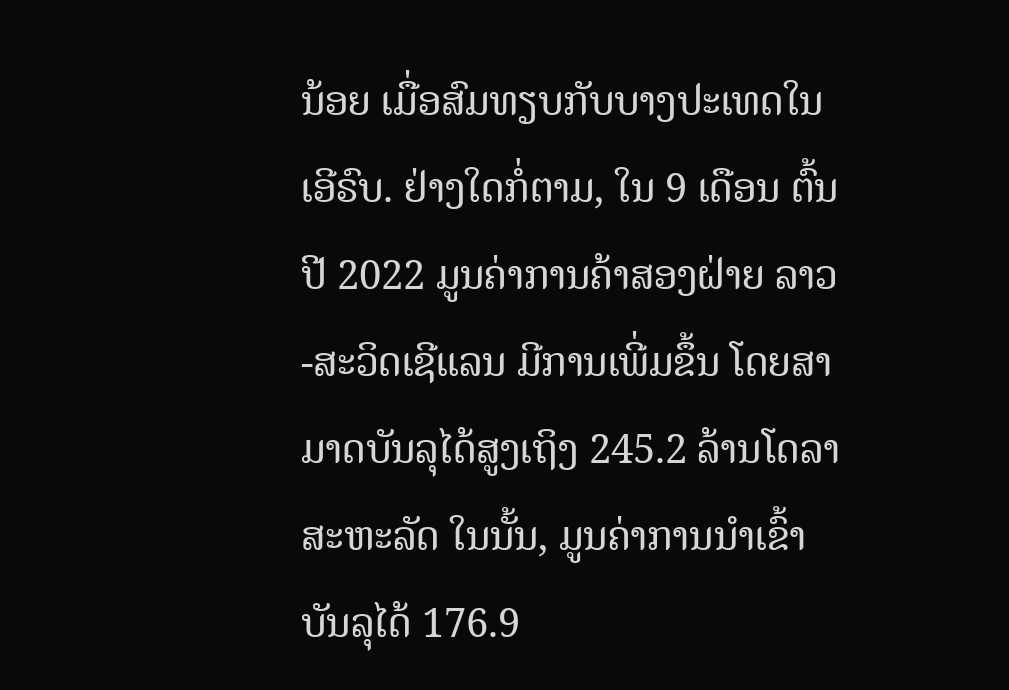ນ້ອຍ ເມື່ອສົມທຽບກັບບາງປະເທດໃນເອີຣົບ. ຢ່າງໃດກໍ່ຕາມ, ໃນ 9 ເດືອນ ຕົ້ນປີ 2022 ມູນຄ່າການຄ້າສອງຝ່າຍ ລາວ-ສະວິດເຊີແລນ ມີການເພີ່ມຂຶ້ນ ໂດຍສາມາດບັນລຸໄດ້ສູງເຖິງ 245.2 ລ້ານໂດລາສະຫະລັດ ໃນນັ້ນ, ມູນຄ່າການນໍາເຂົ້າ ບັນລຸໄດ້ 176.9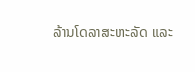ລ້ານໂດລາສະຫະລັດ ແລະ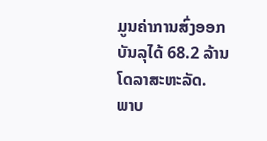ມູນຄ່າການສົ່ງອອກ ບັນລຸໄດ້ 68.2 ລ້ານໂດລາສະຫະລັດ.
ພາບ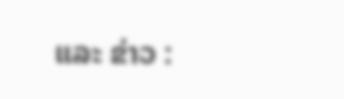ແລະ ຂ່າວ :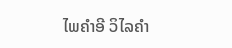ໄພຄຳອີ ວິໄລຄຳ